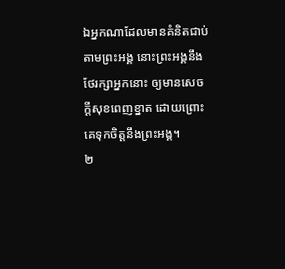ឯអ្នកណាដែលមានគំនិតជាប់តាមព្រះអង្គ នោះព្រះអង្គនឹងថែរក្សាអ្នកនោះ ឲ្យមានសេចក្ដីសុខពេញខ្នាត ដោយព្រោះគេទុកចិត្តនឹងព្រះអង្គ។
២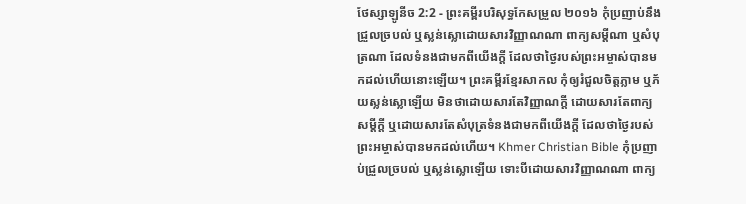ថែស្សាឡូនីច 2:2 - ព្រះគម្ពីរបរិសុទ្ធកែសម្រួល ២០១៦ កុំប្រញាប់នឹងជ្រួលច្របល់ ឬស្លន់ស្លោដោយសារវិញ្ញាណណា ពាក្យសម្ដីណា ឬសំបុត្រណា ដែលទំនងជាមកពីយើងក្តី ដែលថាថ្ងៃរបស់ព្រះអម្ចាស់បានមកដល់ហើយនោះឡើយ។ ព្រះគម្ពីរខ្មែរសាកល កុំឲ្យរំជួលចិត្តភ្លាម ឬភ័យស្លន់ស្លោឡើយ មិនថាដោយសារតែវិញ្ញាណក្ដី ដោយសារតែពាក្យសម្ដីក្ដី ឬដោយសារតែសំបុត្រទំនងជាមកពីយើងក្ដី ដែលថាថ្ងៃរបស់ព្រះអម្ចាស់បានមកដល់ហើយ។ Khmer Christian Bible កុំប្រញាប់ជ្រួលច្របល់ ឬស្លន់ស្លោឡើយ ទោះបីដោយសារវិញ្ញាណណា ពាក្យ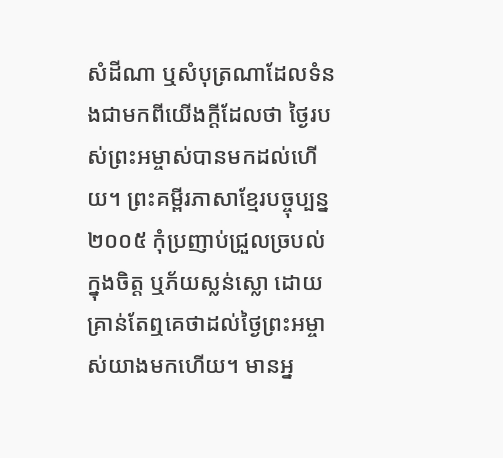សំដីណា ឬសំបុត្រណាដែលទំនងជាមកពីយើងក្ដីដែលថា ថ្ងៃរបស់ព្រះអម្ចាស់បានមកដល់ហើយ។ ព្រះគម្ពីរភាសាខ្មែរបច្ចុប្បន្ន ២០០៥ កុំប្រញាប់ជ្រួលច្របល់ក្នុងចិត្ត ឬភ័យស្លន់ស្លោ ដោយគ្រាន់តែឮគេថាដល់ថ្ងៃព្រះអម្ចាស់យាងមកហើយ។ មានអ្ន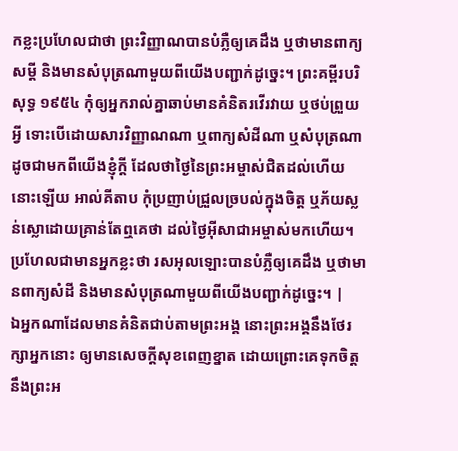កខ្លះប្រហែលជាថា ព្រះវិញ្ញាណបានបំភ្លឺឲ្យគេដឹង ឬថាមានពាក្យសម្ដី និងមានសំបុត្រណាមួយពីយើងបញ្ជាក់ដូច្នេះ។ ព្រះគម្ពីរបរិសុទ្ធ ១៩៥៤ កុំឲ្យអ្នករាល់គ្នាឆាប់មានគំនិតរវើរវាយ ឬថប់ព្រួយអ្វី ទោះបើដោយសារវិញ្ញាណណា ឬពាក្យសំដីណា ឬសំបុត្រណា ដូចជាមកពីយើងខ្ញុំក្តី ដែលថាថ្ងៃនៃព្រះអម្ចាស់ជិតដល់ហើយនោះឡើយ អាល់គីតាប កុំប្រញាប់ជ្រួលច្របល់ក្នុងចិត្ដ ឬភ័យស្លន់ស្លោដោយគ្រាន់តែឮគេថា ដល់ថ្ងៃអ៊ីសាជាអម្ចាស់មកហើយ។ ប្រហែលជាមានអ្នកខ្លះថា រសអុលឡោះបានបំភ្លឺឲ្យគេដឹង ឬថាមានពាក្យសំដី និងមានសំបុត្រណាមួយពីយើងបញ្ជាក់ដូច្នេះ។ |
ឯអ្នកណាដែលមានគំនិតជាប់តាមព្រះអង្គ នោះព្រះអង្គនឹងថែរក្សាអ្នកនោះ ឲ្យមានសេចក្ដីសុខពេញខ្នាត ដោយព្រោះគេទុកចិត្តនឹងព្រះអ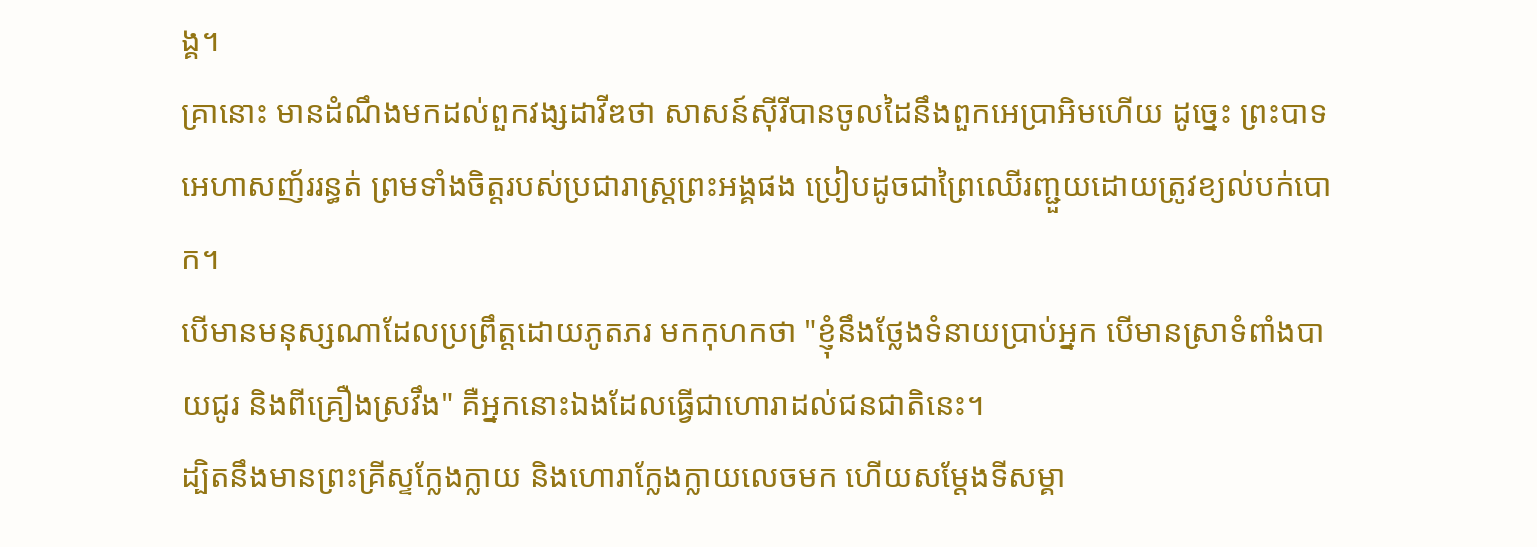ង្គ។
គ្រានោះ មានដំណឹងមកដល់ពួកវង្សដាវីឌថា សាសន៍ស៊ីរីបានចូលដៃនឹងពួកអេប្រាអិមហើយ ដូច្នេះ ព្រះបាទអេហាសញ័ររន្ធត់ ព្រមទាំងចិត្តរបស់ប្រជារាស្ត្រព្រះអង្គផង ប្រៀបដូចជាព្រៃឈើរញ្ជួយដោយត្រូវខ្យល់បក់បោក។
បើមានមនុស្សណាដែលប្រព្រឹត្តដោយភូតភរ មកកុហកថា "ខ្ញុំនឹងថ្លែងទំនាយប្រាប់អ្នក បើមានស្រាទំពាំងបាយជូរ និងពីគ្រឿងស្រវឹង" គឺអ្នកនោះឯងដែលធ្វើជាហោរាដល់ជនជាតិនេះ។
ដ្បិតនឹងមានព្រះគ្រីស្ទក្លែងក្លាយ និងហោរាក្លែងក្លាយលេចមក ហើយសម្តែងទីសម្គា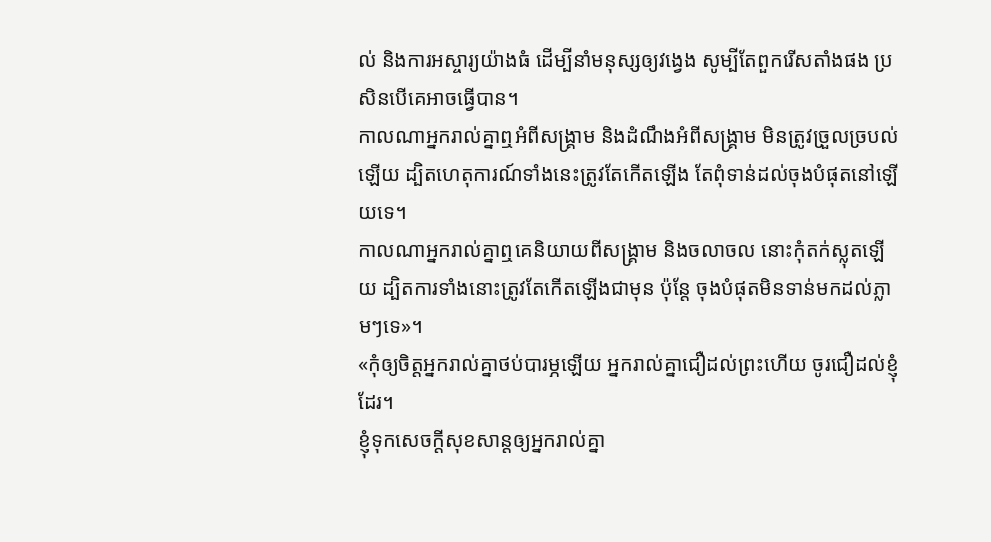ល់ និងការអស្ចារ្យយ៉ាងធំ ដើម្បីនាំមនុស្សឲ្យវង្វេង សូម្បីតែពួករើសតាំងផង ប្រសិនបើគេអាចធ្វើបាន។
កាលណាអ្នករាល់គ្នាឮអំពីសង្គ្រាម និងដំណឹងអំពីសង្គ្រាម មិនត្រូវច្រួលច្របល់ឡើយ ដ្បិតហេតុការណ៍ទាំងនេះត្រូវតែកើតឡើង តែពុំទាន់ដល់ចុងបំផុតនៅឡើយទេ។
កាលណាអ្នករាល់គ្នាឮគេនិយាយពីសង្គ្រាម និងចលាចល នោះកុំតក់ស្លុតឡើយ ដ្បិតការទាំងនោះត្រូវតែកើតឡើងជាមុន ប៉ុន្តែ ចុងបំផុតមិនទាន់មកដល់ភ្លាមៗទេ»។
«កុំឲ្យចិត្តអ្នករាល់គ្នាថប់បារម្ភឡើយ អ្នករាល់គ្នាជឿដល់ព្រះហើយ ចូរជឿដល់ខ្ញុំដែរ។
ខ្ញុំទុកសេចក្តីសុខសាន្តឲ្យអ្នករាល់គ្នា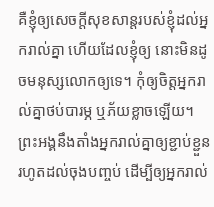គឺខ្ញុំឲ្យសេចក្តីសុខសាន្តរបស់ខ្ញុំដល់អ្នករាល់គ្នា ហើយដែលខ្ញុំឲ្យ នោះមិនដូចមនុស្សលោកឲ្យទេ។ កុំឲ្យចិត្តអ្នករាល់គ្នាថប់បារម្ភ ឬភ័យខ្លាចឡើយ។
ព្រះអង្គនឹងតាំងអ្នករាល់គ្នាឲ្យខ្ជាប់ខ្ជួន រហូតដល់ចុងបញ្ចប់ ដើម្បីឲ្យអ្នករាល់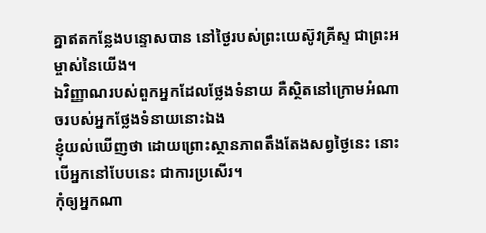គ្នាឥតកន្លែងបន្ទោសបាន នៅថ្ងៃរបស់ព្រះយេស៊ូវគ្រីស្ទ ជាព្រះអម្ចាស់នៃយើង។
ឯវិញ្ញាណរបស់ពួកអ្នកដែលថ្លែងទំនាយ គឺស្ថិតនៅក្រោមអំណាចរបស់អ្នកថ្លែងទំនាយនោះឯង
ខ្ញុំយល់ឃើញថា ដោយព្រោះស្ថានភាពតឹងតែងសព្វថ្ងៃនេះ នោះបើអ្នកនៅបែបនេះ ជាការប្រសើរ។
កុំឲ្យអ្នកណា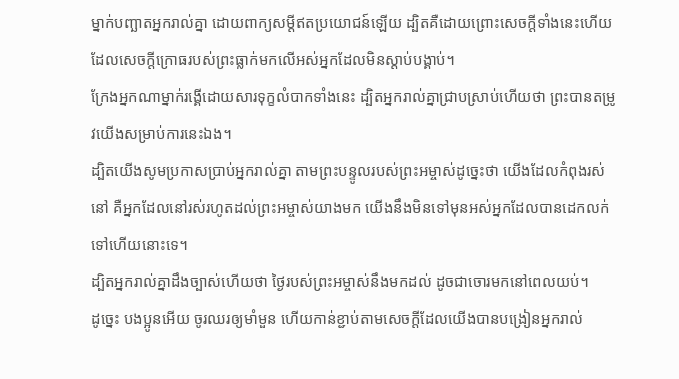ម្នាក់បញ្ឆាតអ្នករាល់គ្នា ដោយពាក្យសម្ដីឥតប្រយោជន៍ឡើយ ដ្បិតគឺដោយព្រោះសេចក្តីទាំងនេះហើយ ដែលសេចក្តីក្រោធរបស់ព្រះធ្លាក់មកលើអស់អ្នកដែលមិនស្ដាប់បង្គាប់។
ក្រែងអ្នកណាម្នាក់រង្គើដោយសារទុក្ខលំបាកទាំងនេះ ដ្បិតអ្នករាល់គ្នាជ្រាបស្រាប់ហើយថា ព្រះបានតម្រូវយើងសម្រាប់ការនេះឯង។
ដ្បិតយើងសូមប្រកាសប្រាប់អ្នករាល់គ្នា តាមព្រះបន្ទូលរបស់ព្រះអម្ចាស់ដូច្នេះថា យើងដែលកំពុងរស់នៅ គឺអ្នកដែលនៅរស់រហូតដល់ព្រះអម្ចាស់យាងមក យើងនឹងមិនទៅមុនអស់អ្នកដែលបានដេកលក់ទៅហើយនោះទេ។
ដ្បិតអ្នករាល់គ្នាដឹងច្បាស់ហើយថា ថ្ងៃរបស់ព្រះអម្ចាស់នឹងមកដល់ ដូចជាចោរមកនៅពេលយប់។
ដូច្នេះ បងប្អូនអើយ ចូរឈរឲ្យមាំមួន ហើយកាន់ខ្ជាប់តាមសេចក្ដីដែលយើងបានបង្រៀនអ្នករាល់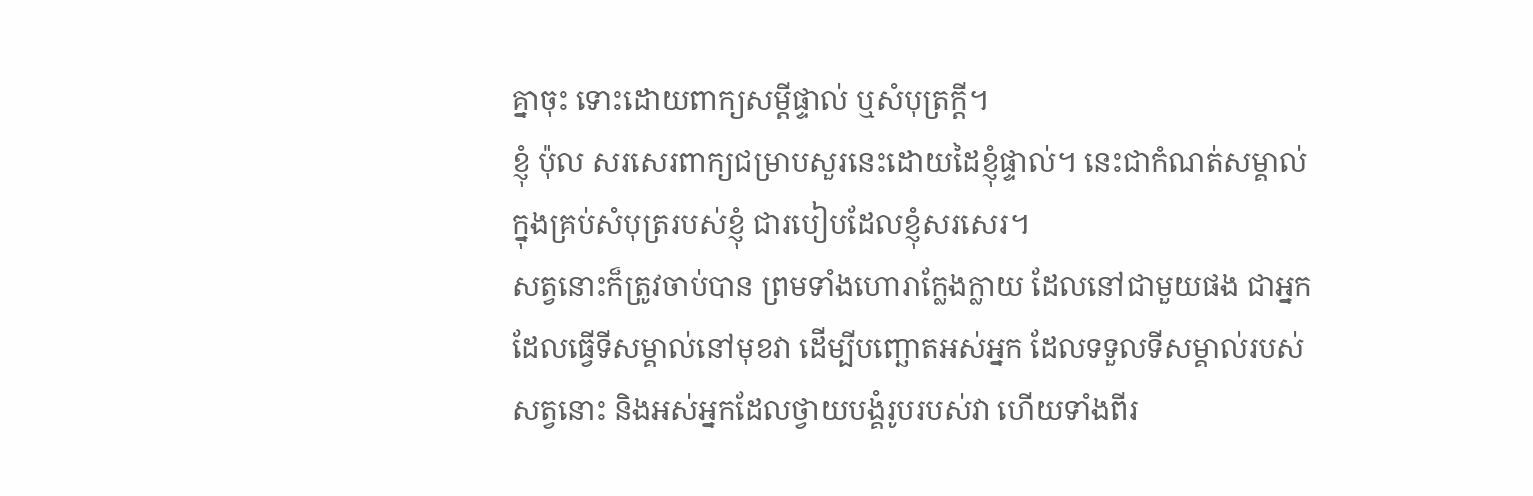គ្នាចុះ ទោះដោយពាក្យសម្ដីផ្ទាល់ ឬសំបុត្រក្តី។
ខ្ញុំ ប៉ុល សរសេរពាក្យជម្រាបសួរនេះដោយដៃខ្ញុំផ្ទាល់។ នេះជាកំណត់សម្គាល់ក្នុងគ្រប់សំបុត្ររបស់ខ្ញុំ ជារបៀបដែលខ្ញុំសរសេរ។
សត្វនោះក៏ត្រូវចាប់បាន ព្រមទាំងហោរាក្លែងក្លាយ ដែលនៅជាមួយផង ជាអ្នកដែលធ្វើទីសម្គាល់នៅមុខវា ដើម្បីបញ្ឆោតអស់អ្នក ដែលទទួលទីសម្គាល់របស់សត្វនោះ និងអស់អ្នកដែលថ្វាយបង្គំរូបរបស់វា ហើយទាំងពីរ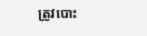ត្រូវបោះ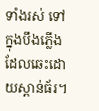ទាំងរស់ ទៅក្នុងបឹងភ្លើងដែលឆេះដោយស្ពាន់ធ័រ។